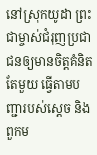នៅស្រុកយូដា ព្រះជាម្ចាស់ជំរុញប្រជាជនឲ្យមានចិត្តគំនិតតែមួយ ធ្វើតាមបញ្ជារបស់ស្ដេច និងពួកម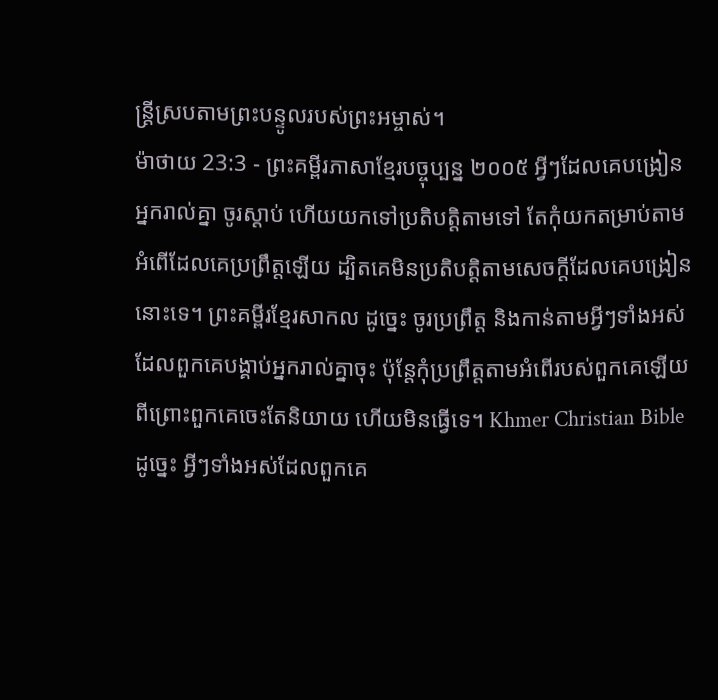ន្ត្រីស្របតាមព្រះបន្ទូលរបស់ព្រះអម្ចាស់។
ម៉ាថាយ 23:3 - ព្រះគម្ពីរភាសាខ្មែរបច្ចុប្បន្ន ២០០៥ អ្វីៗដែលគេបង្រៀនអ្នករាល់គ្នា ចូរស្ដាប់ ហើយយកទៅប្រតិបត្តិតាមទៅ តែកុំយកតម្រាប់តាមអំពើដែលគេប្រព្រឹត្តឡើយ ដ្បិតគេមិនប្រតិបត្តិតាមសេចក្ដីដែលគេបង្រៀននោះទេ។ ព្រះគម្ពីរខ្មែរសាកល ដូច្នេះ ចូរប្រព្រឹត្ត និងកាន់តាមអ្វីៗទាំងអស់ដែលពួកគេបង្គាប់អ្នករាល់គ្នាចុះ ប៉ុន្តែកុំប្រព្រឹត្តតាមអំពើរបស់ពួកគេឡើយ ពីព្រោះពួកគេចេះតែនិយាយ ហើយមិនធ្វើទេ។ Khmer Christian Bible ដូច្នេះ អ្វីៗទាំងអស់ដែលពួកគេ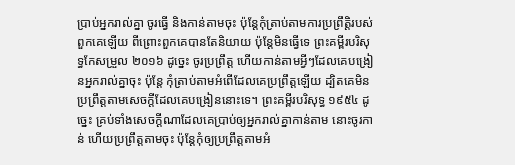ប្រាប់អ្នករាល់គ្នា ចូរធ្វើ និងកាន់តាមចុះ ប៉ុន្ដែកុំត្រាប់តាមការប្រព្រឹត្ដិរបស់ពួកគេឡើយ ពីព្រោះពួកគេបានតែនិយាយ ប៉ុន្ដែមិនធ្វើទេ ព្រះគម្ពីរបរិសុទ្ធកែសម្រួល ២០១៦ ដូច្នេះ ចូរប្រព្រឹត្ត ហើយកាន់តាមអ្វីៗដែលគេបង្រៀនអ្នករាល់គ្នាចុះ ប៉ុន្តែ កុំត្រាប់តាមអំពើដែលគេប្រព្រឹត្តឡើយ ដ្បិតគេមិនប្រព្រឹត្តតាមសេចក្ដីដែលគេបង្រៀននោះទេ។ ព្រះគម្ពីរបរិសុទ្ធ ១៩៥៤ ដូច្នេះ គ្រប់ទាំងសេចក្ដីណាដែលគេប្រាប់ឲ្យអ្នករាល់គ្នាកាន់តាម នោះចូរកាន់ ហើយប្រព្រឹត្តតាមចុះ ប៉ុន្តែកុំឲ្យប្រព្រឹត្តតាមអំ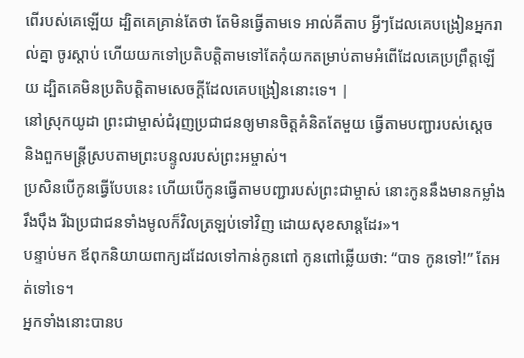ពើរបស់គេឡើយ ដ្បិតគេគ្រាន់តែថា តែមិនធ្វើតាមទេ អាល់គីតាប អ្វីៗដែលគេបង្រៀនអ្នករាល់គ្នា ចូរស្ដាប់ ហើយយកទៅប្រតិបត្ដិតាមទៅតែកុំយកតម្រាប់តាមអំពើដែលគេប្រព្រឹត្ដឡើយ ដ្បិតគេមិនប្រតិបត្ដិតាមសេចក្ដីដែលគេបង្រៀននោះទេ។ |
នៅស្រុកយូដា ព្រះជាម្ចាស់ជំរុញប្រជាជនឲ្យមានចិត្តគំនិតតែមួយ ធ្វើតាមបញ្ជារបស់ស្ដេច និងពួកមន្ត្រីស្របតាមព្រះបន្ទូលរបស់ព្រះអម្ចាស់។
ប្រសិនបើកូនធ្វើបែបនេះ ហើយបើកូនធ្វើតាមបញ្ជារបស់ព្រះជាម្ចាស់ នោះកូននឹងមានកម្លាំងរឹងប៉ឹង រីឯប្រជាជនទាំងមូលក៏វិលត្រឡប់ទៅវិញ ដោយសុខសាន្តដែរ»។
បន្ទាប់មក ឪពុកនិយាយពាក្យដដែលទៅកាន់កូនពៅ កូនពៅឆ្លើយថា: “បាទ កូនទៅ!” តែអត់ទៅទេ។
អ្នកទាំងនោះបានប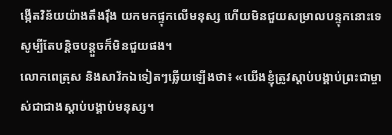ង្កើតវិន័យយ៉ាងតឹងរ៉ឹង យកមកផ្ទុកលើមនុស្ស ហើយមិនជួយសម្រាលបន្ទុកនោះទេ សូម្បីតែបន្តិចបន្តួចក៏មិនជួយផង។
លោកពេត្រុស និងសាវ័កឯទៀតៗឆ្លើយឡើងថា៖ «យើងខ្ញុំត្រូវស្ដាប់បង្គាប់ព្រះជាម្ចាស់ជាជាងស្ដាប់បង្គាប់មនុស្ស។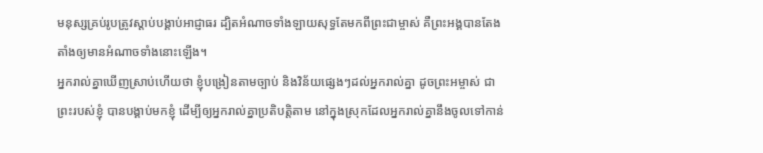មនុស្សគ្រប់រូបត្រូវស្ដាប់បង្គាប់អាជ្ញាធរ ដ្បិតអំណាចទាំងឡាយសុទ្ធតែមកពីព្រះជាម្ចាស់ គឺព្រះអង្គបានតែងតាំងឲ្យមានអំណាចទាំងនោះឡើង។
អ្នករាល់គ្នាឃើញស្រាប់ហើយថា ខ្ញុំបង្រៀនតាមច្បាប់ និងវិន័យផ្សេងៗដល់អ្នករាល់គ្នា ដូចព្រះអម្ចាស់ ជាព្រះរបស់ខ្ញុំ បានបង្គាប់មកខ្ញុំ ដើម្បីឲ្យអ្នករាល់គ្នាប្រតិបត្តិតាម នៅក្នុងស្រុកដែលអ្នករាល់គ្នានឹងចូលទៅកាន់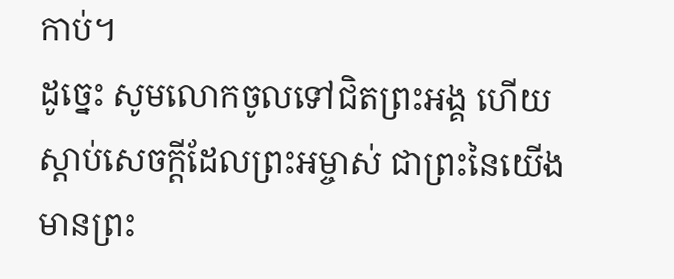កាប់។
ដូច្នេះ សូមលោកចូលទៅជិតព្រះអង្គ ហើយស្ដាប់សេចក្ដីដែលព្រះអម្ចាស់ ជាព្រះនៃយើងមានព្រះ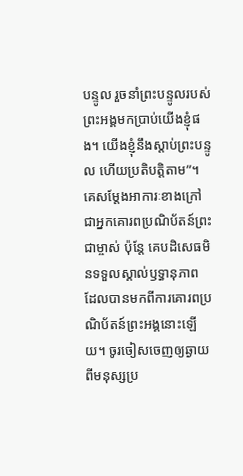បន្ទូល រួចនាំព្រះបន្ទូលរបស់ព្រះអង្គមកប្រាប់យើងខ្ញុំផង។ យើងខ្ញុំនឹងស្ដាប់ព្រះបន្ទូល ហើយប្រតិបត្តិតាម”។
គេសម្តែងអាការៈខាងក្រៅជាអ្នកគោរពប្រណិប័តន៍ព្រះជាម្ចាស់ ប៉ុន្តែ គេបដិសេធមិនទទួលស្គាល់ឫទ្ធានុភាព ដែលបានមកពីការគោរពប្រណិប័តន៍ព្រះអង្គនោះឡើយ។ ចូរចៀសចេញឲ្យឆ្ងាយពីមនុស្សប្រ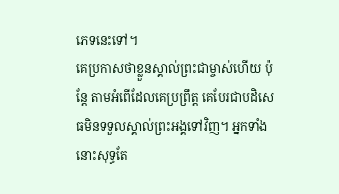ភេទនេះទៅ។
គេប្រកាសថាខ្លួនស្គាល់ព្រះជាម្ចាស់ហើយ ប៉ុន្តែ តាមអំពើដែលគេប្រព្រឹត្ត គេបែរជាបដិសេធមិនទទួលស្គាល់ព្រះអង្គទៅវិញ។ អ្នកទាំងនោះសុទ្ធតែ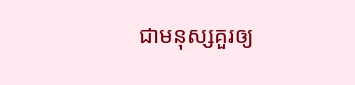ជាមនុស្សគួរឲ្យ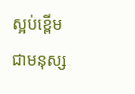ស្អប់ខ្ពើម ជាមនុស្ស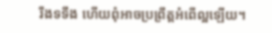រឹងទទឹង ហើយពុំអាចប្រព្រឹត្តអំពើល្អឡើយ។